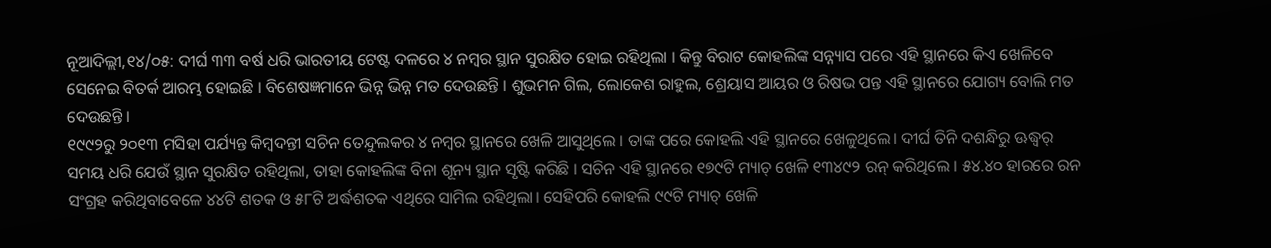ନୂଆଦିଲ୍ଲୀ,୧୪/୦୫: ଦୀର୍ଘ ୩୩ ବର୍ଷ ଧରି ଭାରତୀୟ ଟେଷ୍ଟ ଦଳରେ ୪ ନମ୍ବର ସ୍ଥାନ ସୁରକ୍ଷିତ ହୋଇ ରହିଥିଲା । କିନ୍ତୁ ବିରାଟ କୋହଲିଙ୍କ ସନ୍ନ୍ୟାସ ପରେ ଏହି ସ୍ଥାନରେ କିଏ ଖେଳିବେ ସେନେଇ ବିତର୍କ ଆରମ୍ଭ ହୋଇଛି । ବିଶେଷଜ୍ଞମାନେ ଭିନ୍ନ ଭିନ୍ନ ମତ ଦେଉଛନ୍ତି । ଶୁଭମନ ଗିଲ, ଲୋକେଶ ରାହୁଲ, ଶ୍ରେୟାସ ଆୟର ଓ ରିଷଭ ପନ୍ତ ଏହି ସ୍ଥାନରେ ଯୋଗ୍ୟ ବୋଲି ମତ ଦେଉଛନ୍ତି ।
୧୯୯୨ରୁ ୨୦୧୩ ମସିହା ପର୍ଯ୍ୟନ୍ତ କିମ୍ବଦନ୍ତୀ ସଚିନ ତେନ୍ଦୁଲକର ୪ ନମ୍ବର ସ୍ଥାନରେ ଖେଳି ଆସୁଥିଲେ । ତାଙ୍କ ପରେ କୋହଲି ଏହି ସ୍ଥାନରେ ଖେଳୁଥିଲେ। ଦୀର୍ଘ ତିନି ଦଶନ୍ଧିରୁ ଊଦ୍ଧ୍ୱର୍ ସମୟ ଧରି ଯେଉଁ ସ୍ଥାନ ସୁରକ୍ଷିତ ରହିଥିଲା, ତାହା କୋହଲିଙ୍କ ବିନା ଶୂନ୍ୟ ସ୍ଥାନ ସୃଷ୍ଟି କରିଛି । ସଚିନ ଏହି ସ୍ଥାନରେ ୧୭୯ଟି ମ୍ୟାଚ୍ ଖେଳି ୧୩୪୯୨ ରନ୍ କରିଥିଲେ । ୫୪.୪୦ ହାରରେ ରନ ସଂଗ୍ରହ କରିଥିବାବେଳେ ୪୪ଟି ଶତକ ଓ ୫୮ଟି ଅର୍ଦ୍ଧଶତକ ଏଥିରେ ସାମିଲ ରହିଥିଲା। ସେହିପରି କୋହଲି ୯୯ଟି ମ୍ୟାଚ୍ ଖେଳି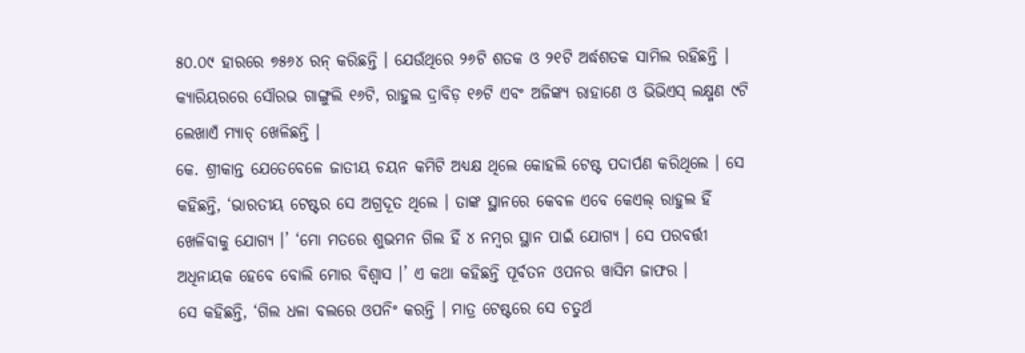୫୦.୦୯ ହାରରେ ୭୫୬୪ ରନ୍ କରିଛନ୍ତି । ଯେଉଁଥିରେ ୨୬ଟି ଶତକ ଓ ୨୧ଟି ଅର୍ଦ୍ଧଶତକ ସାମିଲ ରହିଛନ୍ତି । କ୍ୟାରିୟରରେ ସୌରଭ ଗାଙ୍ଗୁଲି ୧୬ଟି, ରାହୁଲ ଦ୍ରାବିଡ଼ ୧୬ଟି ଏବଂ ଅଜିଙ୍କ୍ୟ ରାହାଣେ ଓ ଭିଭିଏସ୍ ଲକ୍ଷ୍ମଣ ୯ଟି ଲେଖାଏଁ ମ୍ୟାଚ୍ ଖେଳିଛନ୍ତି ।
କେ. ଶ୍ରୀକାନ୍ତ ଯେତେବେଳେ ଜାତୀୟ ଚୟନ କମିଟି ଅଧ୍ୟକ୍ଷ ଥିଲେ କୋହଲି ଟେଷ୍ଟ ପଦାର୍ପଣ କରିଥିଲେ । ସେ କହିଛନ୍ତି, ‘ଭାରତୀୟ ଟେଷ୍ଟର ସେ ଅଗ୍ରଦୂତ ଥିଲେ । ତାଙ୍କ ସ୍ଥାନରେ କେବଳ ଏବେ କେଏଲ୍ ରାହୁଲ ହିଁ ଖେଳିବାକୁ ଯୋଗ୍ୟ ।’ ‘ମୋ ମତରେ ଶୁଭମନ ଗିଲ ହିଁ ୪ ନମ୍ବର ସ୍ଥାନ ପାଇଁ ଯୋଗ୍ୟ । ସେ ପରବର୍ତ୍ତୀ ଅଧିନାୟକ ହେବେ ବୋଲି ମୋର ବିଶ୍ୱାସ ।’ ଏ କଥା କହିଛନ୍ତି ପୂର୍ବତନ ଓପନର ୱାସିମ ଜାଫର ।
ସେ କହିଛନ୍ତି, ‘ଗିଲ ଧଳା ବଲରେ ଓପନିଂ କରନ୍ତି । ମାତ୍ର ଟେଷ୍ଟରେ ସେ ଚତୁର୍ଥ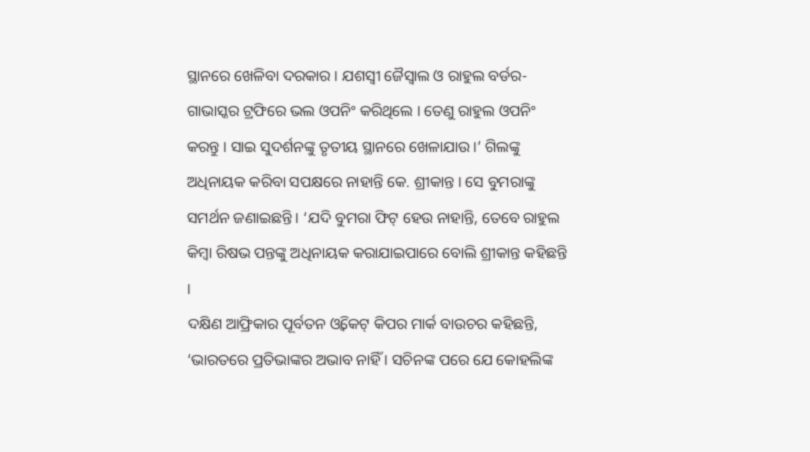ସ୍ଥାନରେ ଖେଳିବା ଦରକାର । ଯଶସ୍ୱୀ ଜୈସ୍ୱାଲ ଓ ରାହୁଲ ବର୍ଡର-ଗାଭାସ୍କର ଟ୍ରଫିରେ ଭଲ ଓପନିଂ କରିଥିଲେ । ତେଣୁ ରାହୁଲ ଓପନିଂ କରନ୍ତୁ । ସାଇ ସୁଦର୍ଶନଙ୍କୁ ତୃତୀୟ ସ୍ଥାନରେ ଖେଳାଯାଉ ।’ ଗିଲଙ୍କୁ ଅଧିନାୟକ କରିବା ସପକ୍ଷରେ ନାହାନ୍ତି କେ. ଶ୍ରୀକାନ୍ତ । ସେ ବୁମରାଙ୍କୁ ସମର୍ଥନ ଜଣାଇଛନ୍ତି । ‘ଯଦି ବୁମରା ଫିଟ୍ ହେଉ ନାହାନ୍ତି, ତେବେ ରାହୁଲ କିମ୍ବା ରିଷଭ ପନ୍ତଙ୍କୁ ଅଧିନାୟକ କରାଯାଇପାରେ ବୋଲି ଶ୍ରୀକାନ୍ତ କହିଛନ୍ତି ।
ଦକ୍ଷିଣ ଆଫ୍ରିକାର ପୂର୍ବତନ ଓ୍ବିକେଟ୍ କିପର ମାର୍କ ବାଉଚର କହିଛନ୍ତି, ‘ଭାରତରେ ପ୍ରତିଭାଙ୍କର ଅଭାବ ନାହିଁ । ସଚିନଙ୍କ ପରେ ଯେ କୋହଲିଙ୍କ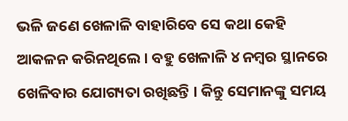ଭଳି ଜଣେ ଖେଳାଳି ବାହାରିବେ ସେ କଥା କେହି ଆକଳନ କରିନଥିଲେ । ବହୁ ଖେଳାଳି ୪ ନମ୍ବର ସ୍ଥାନରେ ଖେଳିବାର ଯୋଗ୍ୟତା ରଖିଛନ୍ତି । କିନ୍ତୁ ସେମାନଙ୍କୁ ସମୟ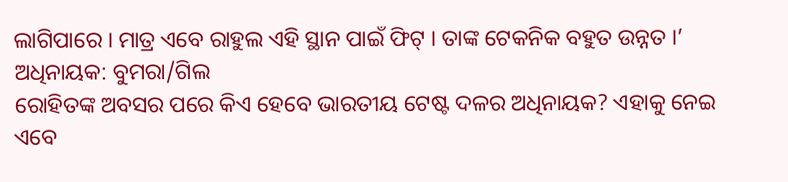ଲାଗିପାରେ । ମାତ୍ର ଏବେ ରାହୁଲ ଏହି ସ୍ଥାନ ପାଇଁ ଫିଟ୍ । ତାଙ୍କ ଟେକନିକ ବହୁତ ଉନ୍ନତ ।’
ଅଧିନାୟକ: ବୁମରା/ଗିଲ
ରୋହିତଙ୍କ ଅବସର ପରେ କିଏ ହେବେ ଭାରତୀୟ ଟେଷ୍ଟ ଦଳର ଅଧିନାୟକ? ଏହାକୁ ନେଇ ଏବେ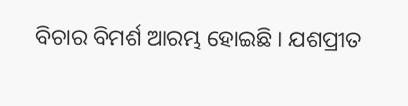ବିଚାର ବିମର୍ଶ ଆରମ୍ଭ ହୋଇଛି । ଯଶପ୍ରୀତ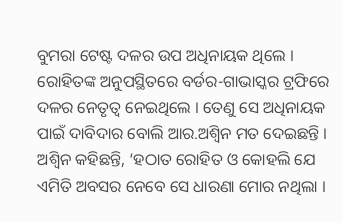ବୁମରା ଟେଷ୍ଟ ଦଳର ଉପ ଅଧିନାୟକ ଥିଲେ । ରୋହିତଙ୍କ ଅନୁପସ୍ଥିତରେ ବର୍ଡର-ଗାଭାସ୍କର ଟ୍ରଫିରେ ଦଳର ନେତୃତ୍ୱ ନେଇଥିଲେ । ତେଣୁ ସେ ଅଧିନାୟକ ପାଇଁ ଦାବିଦାର ବୋଲି ଆର.ଅଶ୍ୱିନ ମତ ଦେଇଛନ୍ତି ।
ଅଶ୍ୱିନ କହିଛନ୍ତି, ‘ହଠାତ ରୋହିତ ଓ କୋହଲି ଯେ ଏମିତି ଅବସର ନେବେ ସେ ଧାରଣା ମୋର ନଥିଲା ।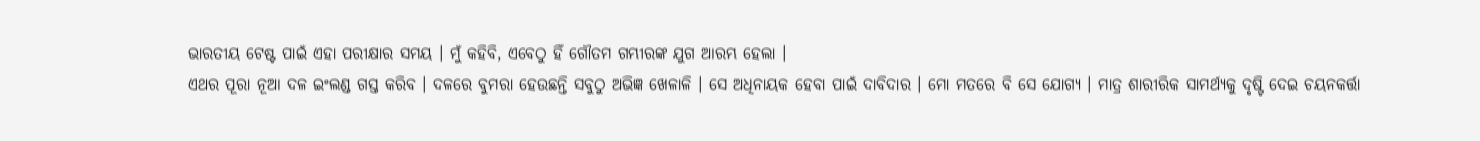ଭାରତୀୟ ଟେଷ୍ଟ ପାଇଁ ଏହା ପରୀକ୍ଷାର ସମୟ । ମୁଁ କହିବି, ଏବେଠୁ ହିଁ ଗୌତମ ଗମ୍ଭୀରଙ୍କ ଯୁଗ ଆରମ୍ଭ ହେଲା ।
ଏଥର ପୂରା ନୂଆ ଦଳ ଇଂଲଣ୍ଡ ଗସ୍ତ କରିବ । ଦଳରେ ବୁମରା ହେଉଛନ୍ତି ସବୁଠୁ ଅଭିଜ୍ଞ ଖେଳାଳି । ସେ ଅଧିନାୟକ ହେବା ପାଇଁ ଦାବିଦାର । ମୋ ମତରେ ବି ସେ ଯୋଗ୍ୟ । ମାତ୍ର ଶାରୀରିକ ସାମର୍ଥ୍ୟକୁ ଦୃଷ୍ଟି ଦେଇ ଚୟନକର୍ତ୍ତା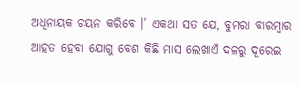ଅଧିନାୟକ ଚୟନ କରିବେ ।’ ଏକଥା ସତ ଯେ, ବୁମରା ବାରମ୍ବାର ଆହତ ହେବା ଯୋଗୁ ବେଶ କିଛି ମାସ ଲେଖାଏଁ ଦଳରୁ ଦୂରେଇ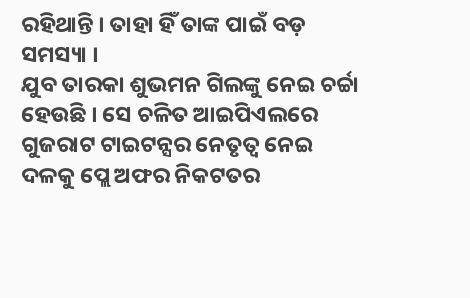ରହିଥାନ୍ତି । ତାହା ହିଁ ତାଙ୍କ ପାଇଁ ବଡ଼ ସମସ୍ୟା ।
ଯୁବ ତାରକା ଶୁଭମନ ଗିଲଙ୍କୁ ନେଇ ଚର୍ଚ୍ଚା ହେଉଛି । ସେ ଚଳିତ ଆଇପିଏଲରେ ଗୁଜରାଟ ଟାଇଟନ୍ସର ନେତୃତ୍ୱ ନେଇ ଦଳକୁ ପ୍ଲେ ଅଫର ନିକଟତର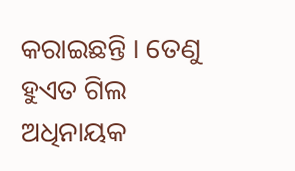କରାଇଛନ୍ତି । ତେଣୁ ହୁଏତ ଗିଲ ଅଧିନାୟକ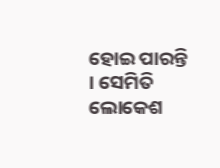ହୋଇ ପାରନ୍ତି । ସେମିତି ଲୋକେଶ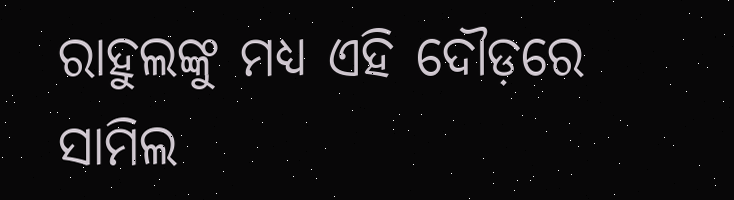ରାହୁଲଙ୍କୁ ମଧ୍ୟ ଏହି ଦୌଡ଼ରେ ସାମିଲ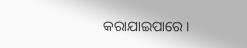କରାଯାଇପାରେ ।